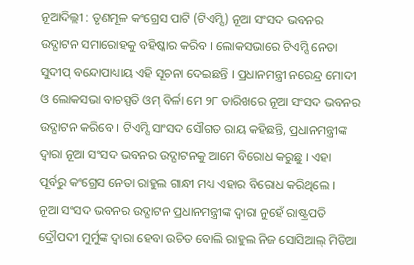ନୂଆଦିଲ୍ଲୀ : ତୃଣମୂଳ କଂଗ୍ରେସ ପାଟି (ଟିଏମ୍ସି) ନୂଆ ସଂସଦ ଭବନର ଉଦ୍ଘାଟନ ସମାରୋହକୁ ବହିଷ୍କାର କରିବ । ଲୋକସଭାରେ ଟିଏମ୍ସି ନେତା ସୁଦୀପ୍ ବନ୍ଦୋପାଧ୍ୟାୟ ଏହି ସୂଚନା ଦେଇଛନ୍ତି । ପ୍ରଧାନମନ୍ତ୍ରୀ ନରେନ୍ଦ୍ର ମୋଦୀ ଓ ଲୋକସଭା ବାଚସ୍ପତି ଓମ୍ ବିର୍ଳା ମେ ୨୮ ତାରିଖରେ ନୂଆ ସଂସଦ ଭବନର ଉଦ୍ଘାଟନ କରିବେ । ଟିଏମ୍ସି ସାଂସଦ ସୌଗତ ରାୟ କହିଛନ୍ତି, ପ୍ରଧାନମନ୍ତ୍ରୀଙ୍କ ଦ୍ୱାରା ନୂଆ ସଂସଦ ଭବନର ଉଦ୍ଘାଟନକୁ ଆମେ ବିରୋଧ କରୁଛୁ । ଏହା ପୂର୍ବରୁ କଂଗ୍ରେସ ନେତା ରାହୁଲ ଗାନ୍ଧୀ ମଧ୍ୟ ଏହାର ବିରୋଧ କରିଥିଲେ ।
ନୂଆ ସଂସଦ ଭବନର ଉଦ୍ଘାଟନ ପ୍ରଧାନମନ୍ତ୍ରୀଙ୍କ ଦ୍ୱାରା ନୁହେଁ ରାଷ୍ଟ୍ରପତି ଦ୍ରୌପଦୀ ମୁର୍ମୁଙ୍କ ଦ୍ୱାରା ହେବା ଉଚିତ ବୋଲି ରାହୁଲ ନିଜ ସୋସିଆଲ୍ ମିଡିଆ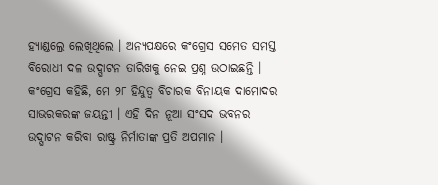ହ୍ୟାଣ୍ଡଲ୍ରେ ଲେଖିଥିଲେ । ଅନ୍ୟପକ୍ଷରେ କଂଗ୍ରେସ ସମେତ ସମସ୍ତ ବିରୋଧୀ ଦଳ ଉଦ୍ଘାଟନ ତାରିଖକୁ ନେଇ ପ୍ରଶ୍ନ ଉଠାଇଛନ୍ତି । କଂଗ୍ରେସ କହିଛି, ମେ ୨୮ ହିନ୍ଦୁତ୍ୱ ବିଚାରକ ବିନାୟକ ଦାମୋଦର ସାଭରକରଙ୍କ ଜୟନ୍ତୀ । ଏହି ଦିନ ନୂଆ ସଂସଦ ଭବନର ଉଦ୍ଘାଟନ କରିବା ରାଷ୍ଟ୍ର ନିର୍ମାତାଙ୍କ ପ୍ରତି ଅପମାନ ।